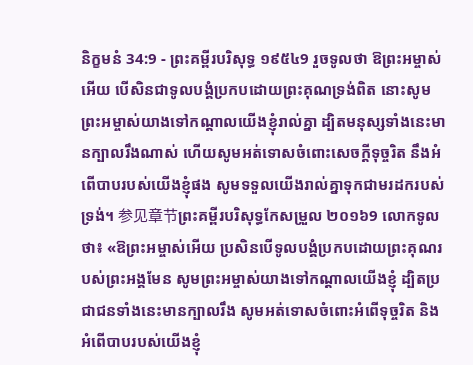និក្ខមនំ 34:9 - ព្រះគម្ពីរបរិសុទ្ធ ១៩៥៤9 រួចទូលថា ឱព្រះអម្ចាស់អើយ បើសិនជាទូលបង្គំប្រកបដោយព្រះគុណទ្រង់ពិត នោះសូមព្រះអម្ចាស់យាងទៅកណ្តាលយើងខ្ញុំរាល់គ្នា ដ្បិតមនុស្សទាំងនេះមានក្បាលរឹងណាស់ ហើយសូមអត់ទោសចំពោះសេចក្ដីទុច្ចរិត នឹងអំពើបាបរបស់យើងខ្ញុំផង សូមទទួលយើងរាល់គ្នាទុកជាមរដករបស់ទ្រង់។ 参见章节ព្រះគម្ពីរបរិសុទ្ធកែសម្រួល ២០១៦9 លោកទូលថា៖ «ឱព្រះអម្ចាស់អើយ ប្រសិនបើទូលបង្គំប្រកបដោយព្រះគុណរបស់ព្រះអង្គមែន សូមព្រះអម្ចាស់យាងទៅកណ្ដាលយើងខ្ញុំ ដ្បិតប្រជាជនទាំងនេះមានក្បាលរឹង សូមអត់ទោសចំពោះអំពើទុច្ចរិត និងអំពើបាបរបស់យើងខ្ញុំ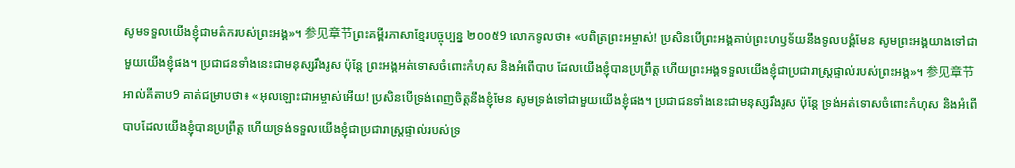សូមទទួលយើងខ្ញុំជាមត៌ករបស់ព្រះអង្គ»។ 参见章节ព្រះគម្ពីរភាសាខ្មែរបច្ចុប្បន្ន ២០០៥9 លោកទូលថា៖ «បពិត្រព្រះអម្ចាស់! ប្រសិនបើព្រះអង្គគាប់ព្រះហឫទ័យនឹងទូលបង្គំមែន សូមព្រះអង្គយាងទៅជាមួយយើងខ្ញុំផង។ ប្រជាជនទាំងនេះជាមនុស្សរឹងរូស ប៉ុន្តែ ព្រះអង្គអត់ទោសចំពោះកំហុស និងអំពើបាប ដែលយើងខ្ញុំបានប្រព្រឹត្ត ហើយព្រះអង្គទទួលយើងខ្ញុំជាប្រជារាស្ត្រផ្ទាល់របស់ព្រះអង្គ»។ 参见章节អាល់គីតាប9 គាត់ជម្រាបថា៖ «អុលឡោះជាអម្ចាស់អើយ! ប្រសិនបើទ្រង់ពេញចិត្តនឹងខ្ញុំមែន សូមទ្រង់ទៅជាមួយយើងខ្ញុំផង។ ប្រជាជនទាំងនេះជាមនុស្សរឹងរូស ប៉ុន្តែ ទ្រង់អត់ទោសចំពោះកំហុស និងអំពើបាបដែលយើងខ្ញុំបានប្រព្រឹត្ត ហើយទ្រង់ទទួលយើងខ្ញុំជាប្រជារាស្ត្រផ្ទាល់របស់ទ្រ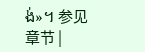ង់»។ 参见章节 |